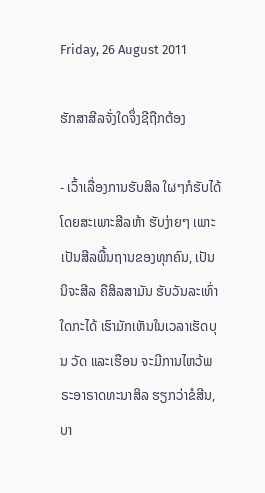Friday, 26 August 2011

ຮັກສາສີລຈັ່ງໃດຈຶ່ງຊີຖືກຕ້ອງ

- ເວົ້າເລື່ອງການຮັບສິລ ໃຜໆກໍຮັບໄດ້ ໂດຍສະເພາະສີລຫ້າ ຮັບງ່າຍໆ ເພາະເປັນສີລພື້ນຖານຂອງທຸກຄົນ, ເປັນນິຈະສີລ ຄືສິລສາມັນ ຮັບວັນລະເທົ່າໃດກະໄດ້ ເຮົາມັກເຫັນໃນເວລາເຮັດບຸນ ວັດ ແລະເຮືອນ ຈະມີການໄຫວ້ພຣະອາຣາດທະນາສິລ ຮຽກວ່າຂໍສີນ, ບາ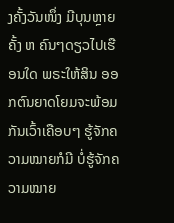ງຄັ້ງວັນໜຶ່ງ ມີບຸນຫຼາຍຄັ້ງ ຫ ຄົນໆດຽວໄປເຮືອນໃດ ພຣະໃຫ້ສິນ ອອກຕົນຍາດໂຍມຈະພ້ອມກັນເວົ້າເຄືອບໆ ຮູ້ຈັກຄວາມໝາຍກໍມີ ບໍ່ຮູ້ຈັກຄວາມໝາຍ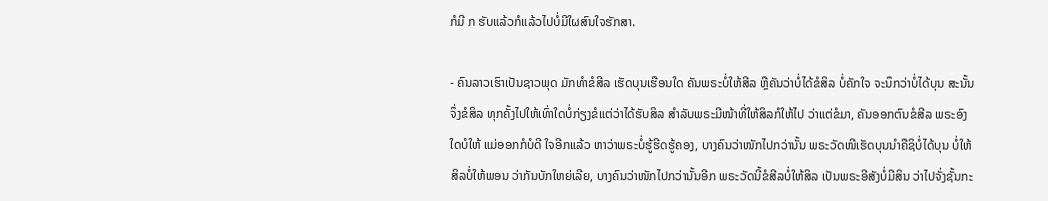ກໍມີ ກ ຮັບແລ້ວກໍແລ້ວໄປບໍ່ມີໃຜສົນໃຈຮັກສາ.

- ຄົນລາວເຮົາເປັນຊາວພຸດ ມັກທຳຂໍສີລ ເຮັດບຸນເຮືອນໃດ ຄັນພຣະບໍ່ໃຫ້ສີລ ຫຼືຄັນວ່າບໍ່ໄດ້ຂໍສິລ ບໍ່ຄັກໃຈ ຈະນຶກວ່າບໍ່ໄດ້ບຸນ ສະນັ້ນຈຶ່ງຂໍສິລ ທຸກຄັ້ງໄປໃຫ້ເທົ່າໃດບໍ່ກ່ຽງຂໍແຕ່ວ່າໄດ້ຮັບສິລ ສຳລັບພຣະມີໜ້າທີ່ໃຫ້ສິລກໍໃຫ້ໄປ ວ່າແຕ່ຂໍມາ, ຄັນອອກຕົນຂໍສີລ ພຣະອົງໃດບໍໃຫ້ ແມ່ອອກກໍບໍດີ ໃຈອີກແລ້ວ ຫາວ່າພຣະບໍ່ຮູ້ຮີດຮູ້ຄອງ, ບາງຄົນວ່າໜັກໄປກວ່ານັ້ນ ພຣະວັດໜີເຮັດບຸນນຳຄືຊິບໍ່ໄດ້ບຸນ ບໍ່ໃຫ້ສິລບໍ່ໃຫ້ພອນ ວ່າກັນບັກໃຫຍ່ເລີຍ, ບາງຄົນວ່າໜັກໄປກວ່ານັ້ນອີກ ພຣະວັດນີ້ຂໍສີລບໍ່ໃຫ້ສິລ ເປັນພຣະອີສັງບໍ່ມີສິນ ວ່າໄປຈັ່ງຊັ້ນກະ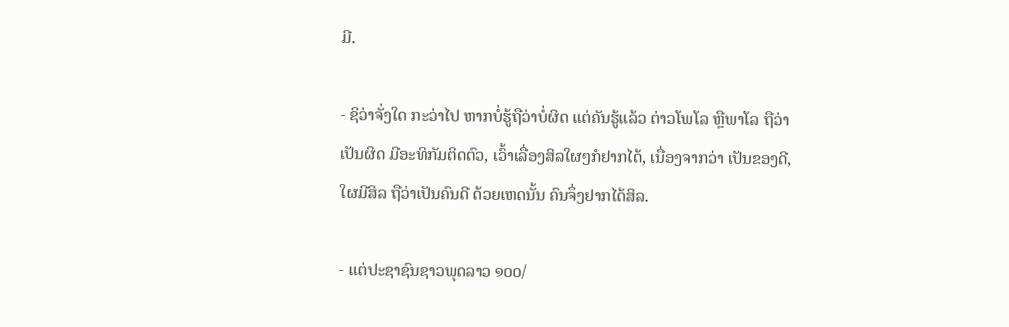ມີ.

- ຊິວ່າຈັ່ງໃດ ກະວ່າໄປ ຫາກບໍ່ຮູ້ຖືວ່າບໍ່ຜິດ ແຕ່ຄັນຮູ້ແລ້ວ ຕ່າວໂພໂລ ຫຼືພາໂລ ຖືວ່າເປັນຜິດ ມີອະທິກັມຕິດຕົວ, ເວົ້າເລື່ອງສິລໃຜໆກໍຢາກໄດ້, ເນື່ອງຈາກວ່າ ເປັນຂອງດີ, ໃຜມີສິລ ຖືວ່າເປັນຄົນດີ ດ້ວຍເຫດນັ້ນ ຄົນຈຶ່ງຢາກໄດ້ສິລ.

- ແຕ່ປະຊາຊົນຊາວພຸດລາວ ໑໐໐/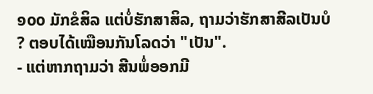໑໐໐ ມັກຂໍສິລ ແຕ່ບໍ່ຮັກສາສິລ, ຖາມວ່າຮັກສາສີລເປັນບໍ ? ຕອບໄດ້ເໝືອນກັນໂລດວ່າ "ເປັນ".
- ແຕ່ຫາກຖາມວ່າ ສີນພໍ່ອອກມີ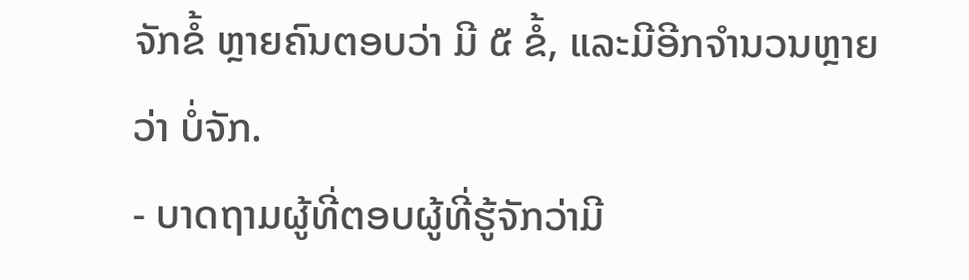ຈັກຂໍ້ ຫຼາຍຄົນຕອບວ່າ ມີ ໕ ຂໍ້, ແລະມີອີກຈຳນວນຫຼາຍ ວ່າ ບໍ່ຈັກ.
- ບາດຖາມຜູ້ທີ່ຕອບຜູ້ທີ່ຮູ້ຈັກວ່າມີ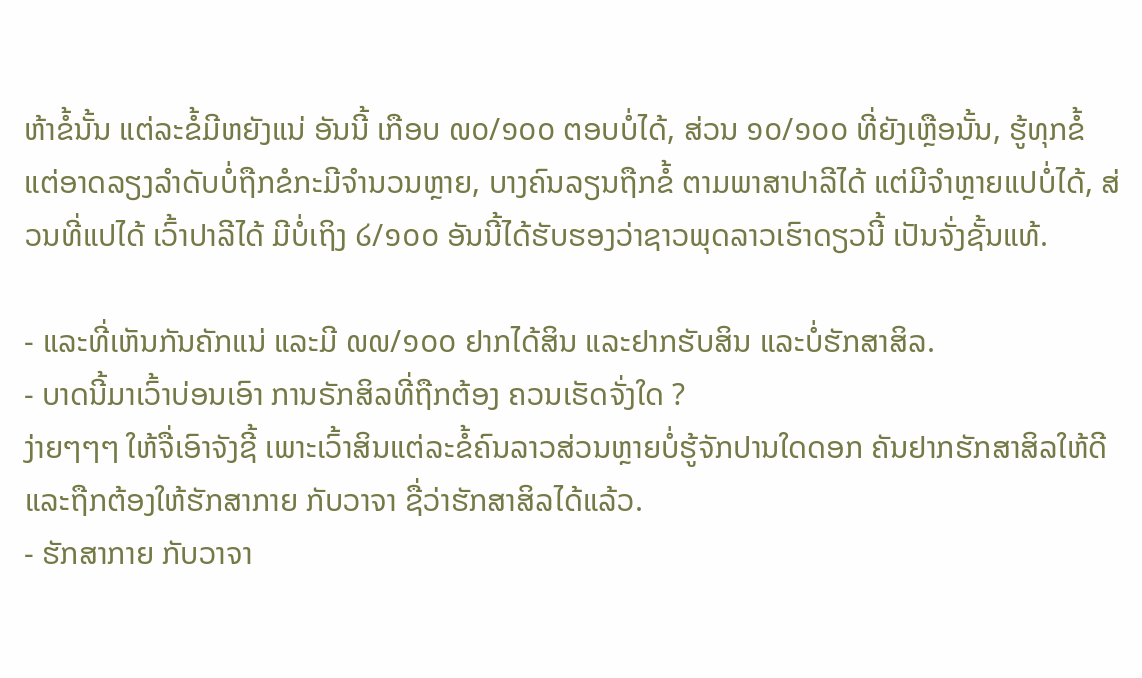ຫ້າຂ້ໍນັ້ນ ແຕ່ລະຂໍ້ມີຫຍັງແນ່ ອັນນີ້ ເກືອບ ໙໐/໑໐໐ ຕອບບໍ່ໄດ້, ສ່ວນ ໑໐/໑໐໐ ທີ່ຍັງເຫຼືອນັ້ນ, ຮູ້ທຸກຂໍ້ ແຕ່ອາດລຽງລຳດັບບໍ່ຖືກຂໍກະມີຈຳນວນຫຼາຍ, ບາງຄົນລຽນຖືກຂໍ້ ຕາມພາສາປາລີໄດ້ ແຕ່ມີຈຳຫຼາຍແປບໍ່ໄດ້, ສ່ວນທີ່ແປໄດ້ ເວົ້າປາລີໄດ້ ມີບໍ່ເຖິງ ໒/໑໐໐ ອັນນີ້ໄດ້ຮັບຮອງວ່າຊາວພຸດລາວເຮົາດຽວນີ້ ເປັນຈັ່ງຊັ້ນແທ້.

- ແລະທີ່ເຫັນກັນຄັກແນ່ ແລະມີ ໙໙/໑໐໐ ຢາກໄດ້ສິນ ແລະຢາກຮັບສິນ ແລະບໍ່ຮັກສາສິລ.
- ບາດນີ້ມາເວົ້າບ່ອນເອົາ ການຣັກສິລທີ່ຖືກຕ້ອງ ຄວນເຮັດຈັ່ງໃດ ?
ງ່າຍໆໆໆ ໃຫ້ຈື່ເອົາຈັງຊີ້ ເພາະເວົ້າສິນແຕ່ລະຂໍ້ຄົນລາວສ່ວນຫຼາຍບໍ່ຮູ້ຈັກປານໃດດອກ ຄັນຢາກຮັກສາສິລໃຫ້ດີ ແລະຖືກຕ້ອງໃຫ້ຮັກສາກາຍ ກັບວາຈາ ຊື່ວ່າຮັກສາສິລໄດ້ແລ້ວ.
- ຮັກສາກາຍ ກັບວາຈາ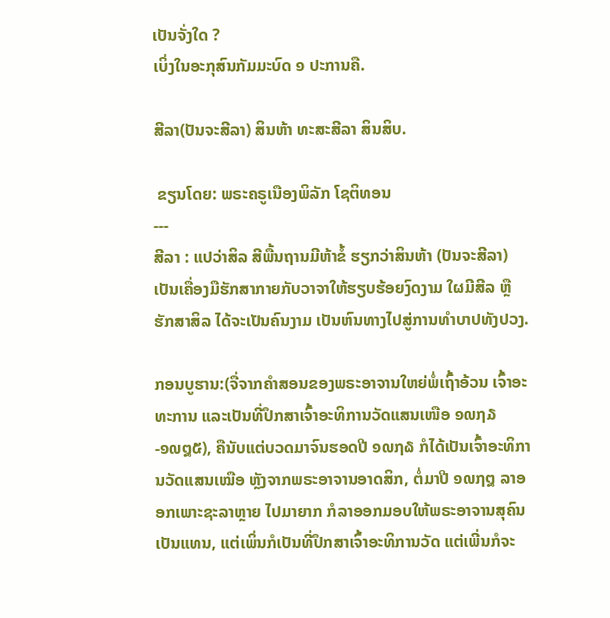ເປັນຈັ່ງໃດ ?
ເບິ່ງໃນອະກຸສົນກັມມະບົດ ໑ ປະການຄື.

ສີລາ(ປັນຈະສີລາ) ສິນຫ້າ ທະສະສີລາ ສິນສິບ.

 ຂຽນໂດຍ: ພຣະຄຣູເນືອງພິລັກ ໂຊຕິທອນ
---
ສີລາ : ແປວ່າສິລ ສີພື້ນຖານມີຫ້າຂໍ້ ຮຽກວ່າສິນຫ້າ (ປັນຈະສີລາ) ເປັນເຄື່ອງມືຮັກສາກາຍກັບວາຈາໃຫ້ຮຽບຮ້ອຍງົດງາມ ໃຜມີສີລ ຫຼືຮັກສາສິລ ໄດ້ຈະເປັນຄົນງາມ ເປັນຫົນທາງໄປສູ່ການທຳບາປທັງປວງ.

ກອນບູຮານ:(ຈື່ຈາກຄຳສອນຂອງພຣະອາຈານໃຫຍ່ພໍ່ເຖົ້າອ້ວນ ເຈົ້າອະທະການ ແລະເປັນທີ່ປຶກສາເຈົ້າອະທິການວັດແສນເໜືອ ໑໙໗໓-໑໙໘໕), ຄືນັບແຕ່ບວດມາຈົນຮອດປີ ໑໙໗໖ ກໍໄດ້ເປັນເຈົ້າອະທິການວັດແສນເໝືອ ຫຼັງຈາກພຣະອາຈານອາດສິກ, ຕໍ່ມາປີ ໑໙໗໘ ລາອອກເພາະຊະລາຫຼາຍ ໄປມາຍາກ ກໍລາອອກມອບໃຫ້ພຣະອາຈານສຸຄົນເປັນແທນ, ແຕ່ເພິ່ນກໍເປັນທີ່ປຶກສາເຈົ້າອະທິການວັດ ແຕ່ເພີ່ນກໍຈະ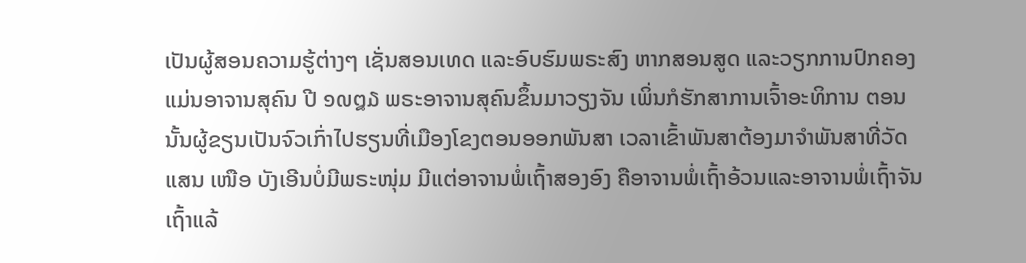ເປັນຜູ້ສອນຄວາມຮູ້ຕ່າງໆ ເຊັ່ນສອນເທດ ແລະອົບຮົມພຣະສົງ ຫາກສອນສູດ ແລະວຽກການປົກຄອງແມ່ນອາຈານສຸຄົນ ປີ ໑໙໘໓ ພຣະອາຈານສຸຄົນຂຶ້ນມາວຽງຈັນ ເພິ່ນກໍຮັກສາການເຈົ້າອະທິການ ຕອນນັ້ນຜູ້ຂຽນເປັນຈົວເກົ່າໄປຮຽນທີ່ເມືອງໂຂງຕອນອອກພັນສາ ເວລາເຂົ້າພັນສາຕ້ອງມາຈຳພັນສາທີ່ວັດແສນ ເໜືອ ບັງເອີນບໍ່ມີພຣະໜຸ່ມ ມີແຕ່ອາຈານພໍ່ເຖົ້າສອງອົງ ຄືອາຈານພໍ່ເຖົ້າອ້ວນແລະອາຈານພໍ່ເຖົ້າຈັນ ເຖົ້າແລ້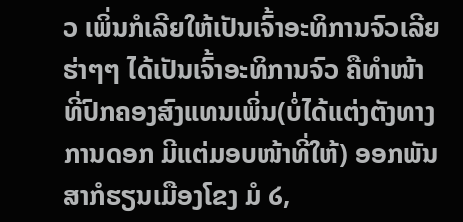ວ ເພິ່ນກໍເລີຍໃຫ້ເປັນເຈົ້າອະທິການຈົວເລີຍ ຮ່າໆໆ ໄດ້ເປັນເຈົ້າອະທິການຈົວ ຄືທຳໜ້າທີ່ປົກຄອງສົງແທນເພິ່ນ(ບໍ່ໄດ້ແຕ່ງຕັງທາງການດອກ ມີແຕ່ມອບໜ້າທີ່ໃຫ້) ອອກພັນສາກໍຮຽນເມືອງໂຂງ ມໍ ໒,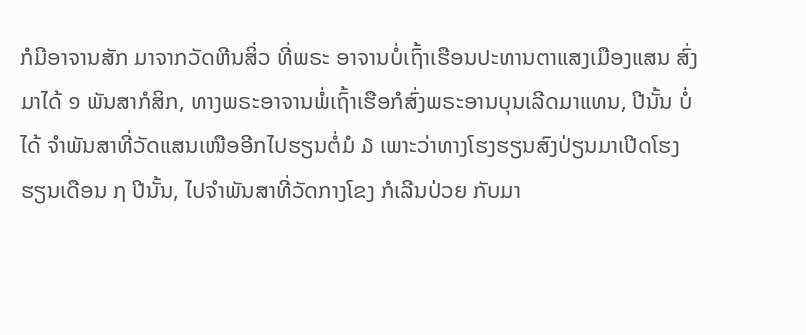ກໍມີອາຈານສັກ ມາຈາກວັດຫີນສິ່ວ ທີ່ພຣະ ອາຈານບໍ່ເຖົ້າເຮືອນປະທານຕາແສງເມືອງແສນ ສົ່ງມາໄດ້ ໑ ພັນສາກໍສິກ, ທາງພຣະອາຈານພໍ່ເຖົ້າເຮືອກໍສົ່ງພຣະອານບຸນເລີດມາແທນ, ປີນັ້ນ ບໍ່ໄດ້ ຈຳພັນສາທີ່ວັດແສນເໜືອອີກໄປຮຽນຕໍ່ມໍ ໓ ເພາະວ່າທາງໂຮງຮຽນສົງປ່ຽນມາເປີດໂຮງຮຽນເດືອນ ໗ ປີນັ້ນ, ໄປຈຳພັນສາທີ່ວັດກາງໂຂງ ກໍເລີນປ່ວຍ ກັບມາ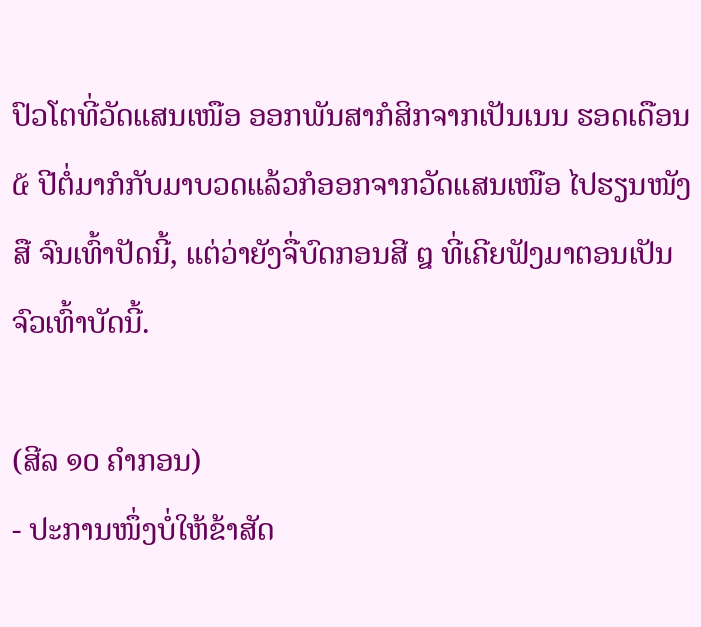ປົວໂຕທີ່ວັດແສນເໜືອ ອອກພັນສາກໍສິກຈາກເປັນເນນ ຮອດເດືອນ ໕ ປີຕໍ່ມາກໍກັບມາບວດແລ້ວກໍອອກຈາກວັດແສນເໜືອ ໄປຮຽນໜັງສື ຈົນເທົ້າປັດນີ້, ແຕ່ວ່າຍັງຈື່ບົດກອນສີ ໘ ທີ່ເຄີຍຟັງມາຕອນເປັນຈົວເທົ້າບັດນີ້.

(ສີລ ໑໐ ຄຳກອນ)
- ປະການໜຶ່ງບໍ່ໃຫ້ຂ້າສັດ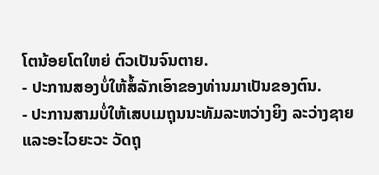ໂຕນ້ອຍໂຕໃຫຍ່ ຕົວເປັນຈົນຕາຍ.
- ປະການສອງບໍ່ໃຫ້ສໍ້ລັກເອົາຂອງທ່ານມາເປັນຂອງຕົນ.
- ປະການສາມບໍ່ໃຫ້ເສບເມຖຸນນະທັມລະຫວ່າງຍິງ ລະວ່າງຊາຍ ແລະອະໄວຍະວະ ວັດຖຸ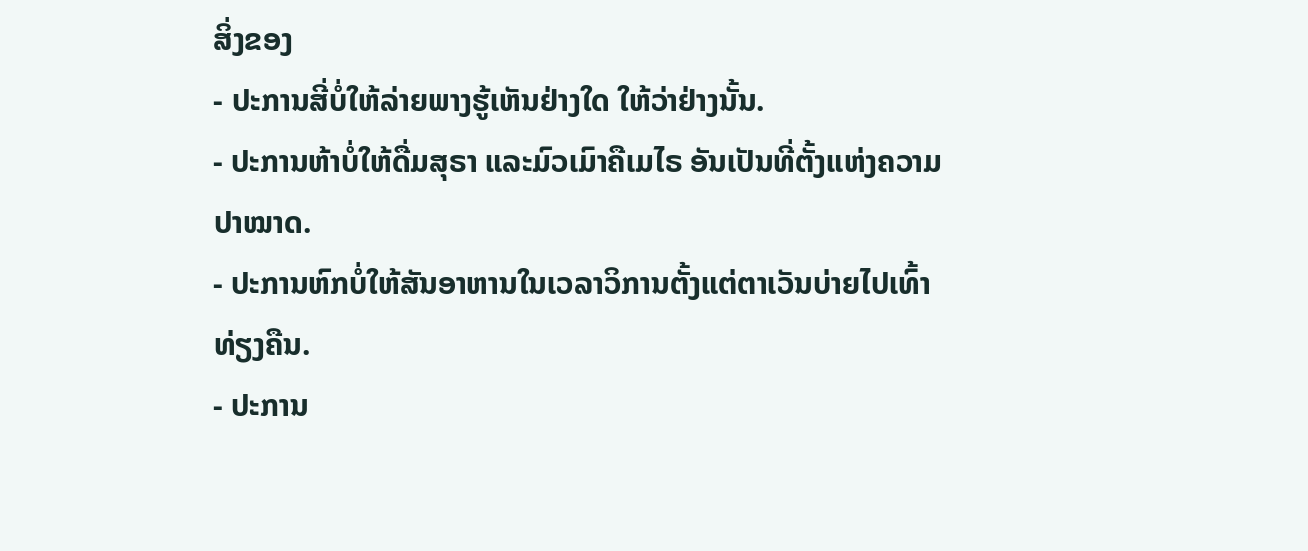ສິ່ງຂອງ
- ປະການສີ່ບໍ່ໃຫ້ລ່າຍພາງຮູ້ເຫັນຢ່າງໃດ ໃຫ້ວ່າຢ່າງນັ້ນ.
- ປະການຫ້າບໍ່ໃຫ້ດື່ມສຸຣາ ແລະມົວເມົາຄືເມໄຣ ອັນເປັນທີ່ຕັ້ງແຫ່ງຄວາມປາໝາດ.
- ປະການຫົກບໍ່ໃຫ້ສັນອາຫານໃນເວລາວິການຕັ້ງແຕ່ຕາເວັນບ່າຍໄປເທົ້າທ່ຽງຄືນ.
- ປະການ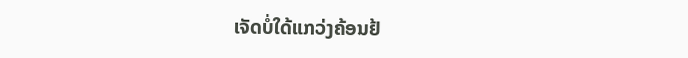ເຈັດບໍ່ໃດ້ແກວ່ງຄ້ອນຢ້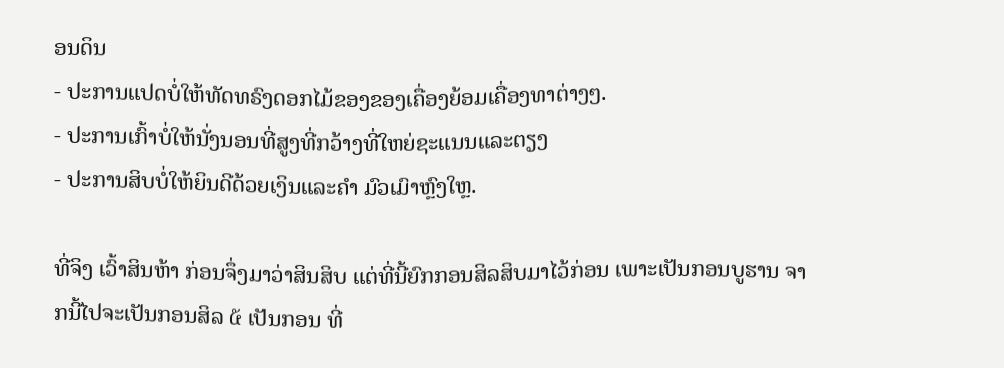ອນດິນ
- ປະການແປດບໍ່ໃຫ້ທັດທຣົງດອກໄມ້ຂອງຂອງເຄື່ອງຍ້ອມເຄື່ອງທາຕ່າງໆ.
- ປະການເກົ້າບໍ່ໃຫ້ນັ່ງນອນທີ່ສູງທີ່ກວ້າງທີ່ໃຫຍ່ຊະແນນແລະຕຽງ
- ປະການສິບບໍ່ໃຫ້ຍິນດີດ້ວຍເງິນແລະຄຳ ມົວເມົາຫຼົງໃຫຼ.

ທີ່ຈິງ ເວົ້າສິນຫ້າ ກ່ອນຈຶ່ງມາວ່າສິນສິບ ແຕ່ທີ່ນີ້ຍົກກອນສິລສິບມາໄວ້ກ່ອນ ເພາະເປັນກອນບູຮານ ຈາກນີ້ໄປຈະເປັນກອນສິລ ໕ ເປັນກອນ ທີ່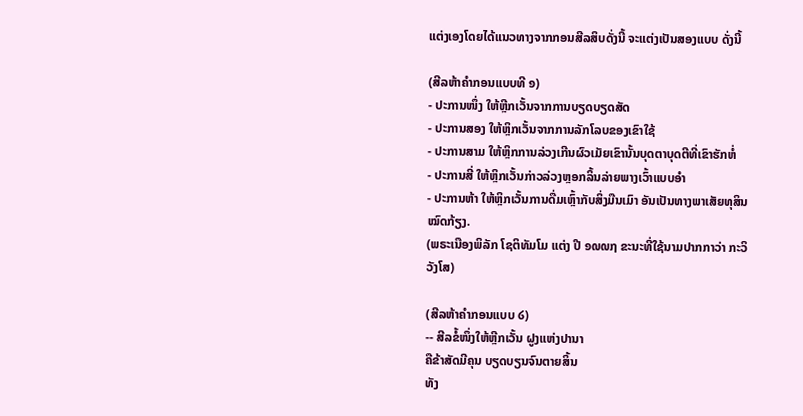ແຕ່ງເອງໂດຍໄດ້ແນວທາງຈາກກອນສີລສິບດັ່ງນີ້ ຈະແຕ່ງເປັນສອງແບບ ດັ່ງນີ້

(ສີລຫ້າຄຳກອນແບບທີ ໑)
- ປະການໜຶ່ງ ໃຫ້ຫຼີກເວັ້ນຈາກການບຽດບຽດສັດ
- ປະການສອງ ໃຫ້ຫຼິກເວັ້ນຈາກການລັກໂລບຂອງເຂົາໃຊ້
- ປະການສາມ ໃຫ້ຫຼິກການລ່ວງເກີນຜົວເມັຍເຂົານັ້ນບຸດຕາບຸດຕີທີ່ເຂົາຮັກຫໍ່
- ປະການສີ່ ໃຫ້ຫຼິກເວັ້ນກ່າວລ່ວງຫຼອກລິ້ນລ່າຍພາງເວົ້າແບບອຳ
- ປະການຫ້າ ໃຫ້ຫຼິກເວັ້ນການດື່ມເຫຼົ້າກັບສິ່ງມືນເມົາ ອັນເປັນທາງພາເສັຍທຸສິນໝົດກ້ຽງ.
(ພຣະເນືອງພິລັກ ໂຊຕິທັມໂມ ແຕ່ງ ປີ ໑໙໙໗ ຂະນະທີ່ໃຊ້ນາມປາກກາວ່າ ກະວິວັງໂສ)

(ສີລຫ້າຄຳກອນແບບ ໒)
-- ສີລຂໍ້ໜຶ່ງໃຫ້ຫຼີກເວັ້ນ ຝູງແຫ່ງປານາ
ຄືຂ້າສັດມີຄຸນ ບຽດບຽນຈົນຕາຍສິ້ນ
ທັງ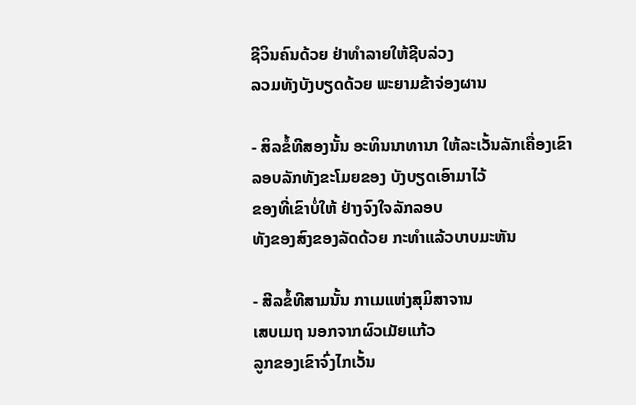ຊີວິນຄົນດ້ວຍ ຢ່າທຳລາຍໃຫ້ຊີບລ່ວງ
ລວມທັງບັງບຽດດ້ວຍ ພະຍາມຂ້າຈ່ອງຜານ

- ສິລຂໍ້ທີສອງນັ້ນ ອະທິນນາທານາ ໃຫ້ລະເວັ້ນລັກເຄື່ອງເຂົາ
ລອບລັກທັງຂະໂມຍຂອງ ບັງບຽດເອົາມາໄວ້
ຂອງທີ່ເຂົາບໍ່ໃຫ້ ຢ່າງຈົງໃຈລັກລອບ
ທັງຂອງສົງຂອງລັດດ້ວຍ ກະທຳແລ້ວບາບມະຫັນ

- ສີລຂໍ້ທີສາມນັ້ນ ກາເມແຫ່ງສຸມິສາຈານ
ເສບເມຖ ນອກຈາກຜົວເມັຍແກ້ວ
ລູກຂອງເຂົາຈົ່ງໄກເວັ້ນ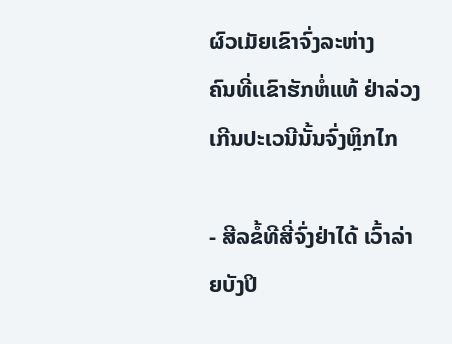ຜົວເມັຍເຂົາຈົ່ງລະຫ່າງ
ຄົນທີ່ເເຂົາຮັກຫໍ່ແທ້ ຢ່າລ່ວງເກີນປະເວນີນັ້ນຈົ່ງຫຼິກໄກ

- ສີລຂໍ້ທີສີ່ຈົ່ງຢ່າໄດ້ ເວົ້າລ່າຍບັງປິ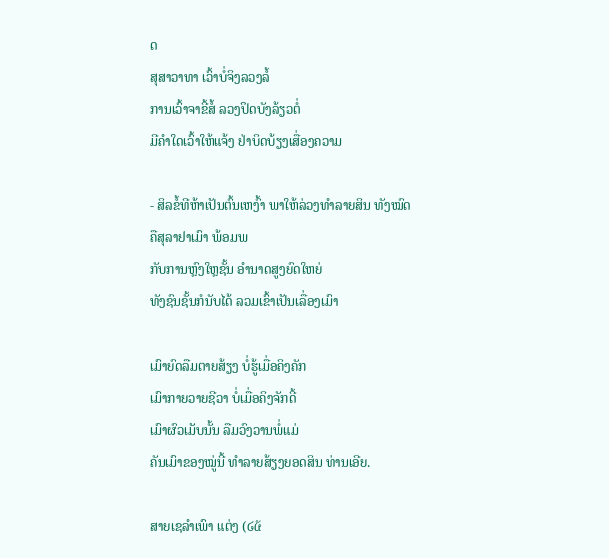ດ
ສຸສາວາທາ ເວົ້າບໍ່ຈິງລວງລໍ້
ການເວົ້າຈາຂີ້ສໍ້ ລວງປິດບັງລ້ຽວຕໍ່
ມີຄຳໃດເວົ້າໃຫ້ແຈ້ງ ຢ່າບິດບ້ຽງເສື່ອງຄວາມ

- ສິລຂໍ້ທີຫ້າເປັນຕົ້ນເຫງົ້າ ພາໃຫ້ລ່ວງທຳລາຍສິນ ທັງໝົດ
ຄືສຸລາຢາເມົາ ພ້ອມພ
ກັບການຫຼົງໃຫຼຊັ້ນ ອຳນາດສູງຍົດໃຫຍ່
ທັງຊົນຊັ້ນກໍນັບໄດ້ ລວມເຂົ້າເປັນເລື່ອງເມົາ

ເມົາຍົດລືມຕາຍສ້ຽງ ບໍ່ຮູ້ເມື່ອຄິງຄັກ
ເມົາກາຍວາຍຊີວາ ບໍ່ເມື່ອຄິງຈັກດີ້
ເມົາຜົວເມັບນັ້ນ ລືມວົງວານພໍ່ແມ່
ຄັນເມົາຂອງໝູ່ນີ້ ທຳລາຍສ້ຽງຍອດສິນ ທ່ານເອີຍ.

ສາຍເຊລຳເພົາ ແຕ່ງ (໒໕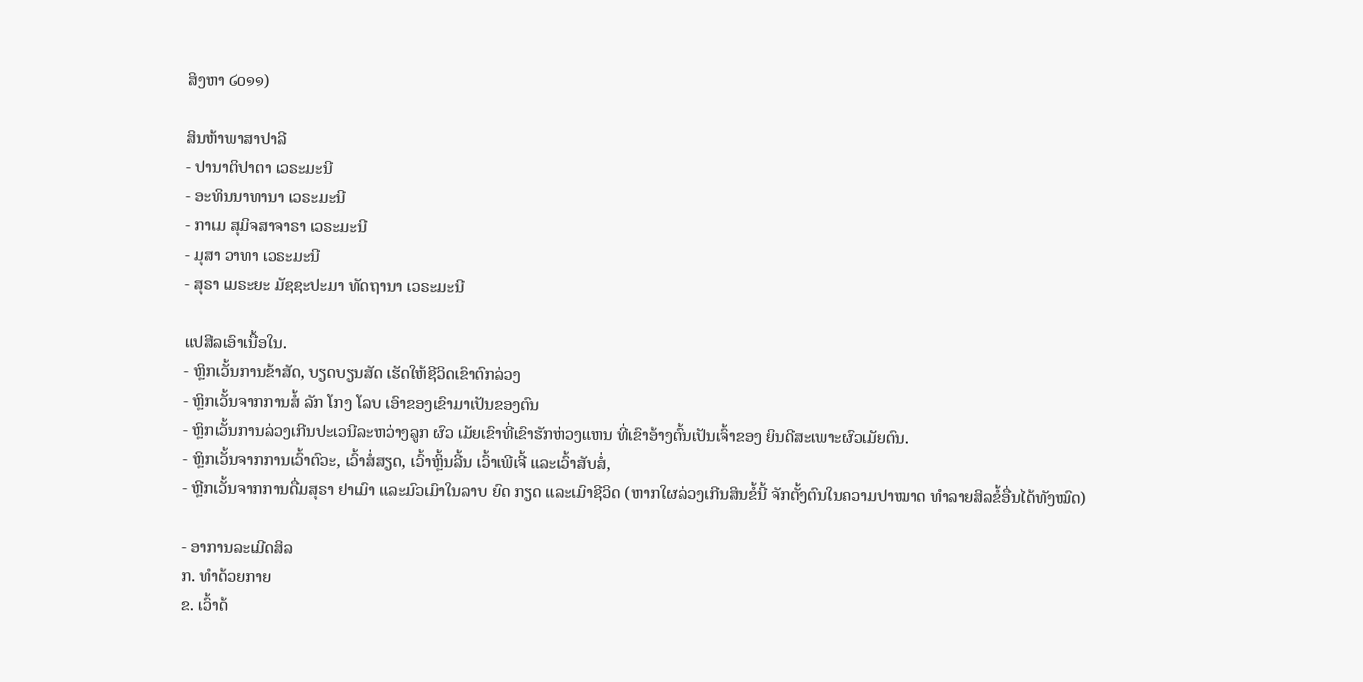ສິງຫາ ໒໐໑໑)

ສິນຫ້າພາສາປາລີ
- ປານາຕິປາຕາ ເວຣະມະນີ
- ອະທິນນາທານາ ເວຣະມະນີ
- ກາເມ ສຸມິຈສາຈາຣາ ເວຣະມະນີ
- ມຸສາ ວາທາ ເວຣະມະນີ
- ສຸຣາ ເມຣະຍະ ມັຊຊະປະມາ ທັດຖານາ ເວຣະມະນີ

ແປສີລເອົາເນື້ອໃນ.
- ຫຼິກເວັ້ນການຂ້າສັດ, ບຽດບຽນສັດ ເຮັດໃຫ້ຊີວິດເຂົາຕົກລ່ວງ
- ຫຼິກເວັ້ນຈາກການສໍ້ ລັກ ໂກງ ໂລບ ເອົາຂອງເຂົາມາເປັນຂອງຕົນ
- ຫຼິກເວັ້ນການລ່ວງເກີນປະເວນີລະຫວ່າງລູກ ຜົວ ເມັຍເຂົາທີ່ເຂົາຮັກຫ່ວງແຫນ ທີ່ເຂົາອ້າງຕົ້ນເປັນເຈົ້າຂອງ ຍິນດີສະເພາະຜົວເມັຍຕົນ.
- ຫຼິກເວັ້ນຈາກການເວົ້າຕົວະ, ເວົ້າສໍ່ສຽດ, ເວົ້າຫຼິ້ນລີ້ນ ເວົ້າເພີເຈີ້ ແລະເວົ້າສັບສໍ່,
- ຫຼີກເວັ້ນຈາກການດື່ມສຸຣາ ຢາເມົາ ແລະມົວເມົາໃນລາບ ຍົດ ກຽດ ແລະເມົາຊີວິດ (ຫາກໃຜລ່ວງເກີນສິນຂ້ໍນີ້ ຈັກຕັ້ງຕົນໃນຄວາມປາໝາດ ທຳລາຍສິລຂໍ້ອື່ນໄດ້ທັງໝົດ)

- ອາການລະເມີດສິລ
ກ. ທຳດ້ວຍກາຍ
ຂ. ເວົ້າດ້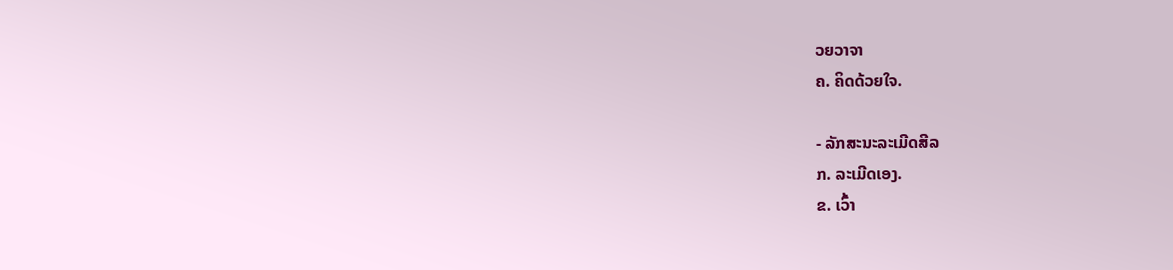ວຍວາຈາ
ຄ. ຄິດດ້ວຍໃຈ.

- ລັກສະນະລະເມີດສີລ
ກ. ລະເມີດເອງ.
ຂ. ເວົ້າ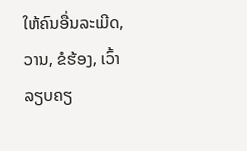ໃຫ້ຄົນອື່ນລະເມີດ, ວານ, ຂໍຮ້ອງ, ເວົ້າລຽບຄຽ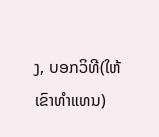ງ, ບອກວິທີ(ໃຫ້ເຂົາທຳແທນ)